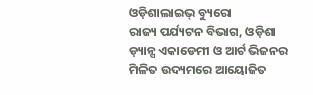ଓଡ଼ିଶାଲାଇଭ୍ ବ୍ୟୁରୋ
ରାଜ୍ୟ ପର୍ଯ୍ୟଟନ ବିଭାଗ, ଓଡ଼ିଶା ଡ଼୍ୟାନ୍ସ ଏକାଡେମୀ ଓ ଆର୍ଟ ଭିଜନର ମିଳିତ ଉଦ୍ୟମରେ ଆୟୋଜିତ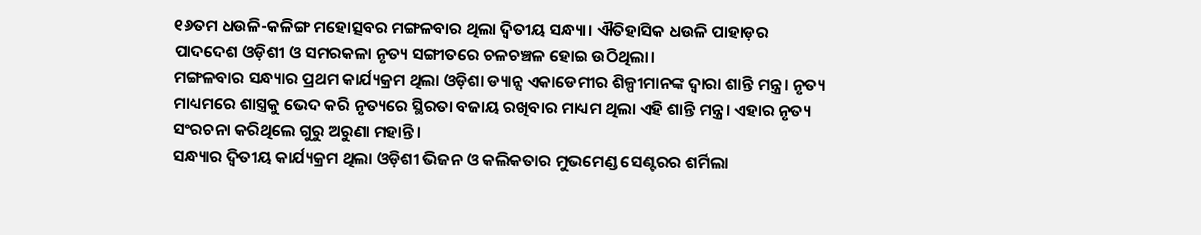୧୬ତମ ଧଉଳି-କଳିଙ୍ଗ ମହୋତ୍ସବର ମଙ୍ଗଳବାର ଥିଲା ଦ୍ୱିତୀୟ ସନ୍ଧ୍ୟା। ଐତିହାସିକ ଧଉଳି ପାହାଡ଼ର ପାଦଦେଶ ଓଡ଼ିଶୀ ଓ ସମରକଳା ନୃତ୍ୟ ସଙ୍ଗୀତରେ ଚଳଚଞ୍ଚଳ ହୋଇ ଉଠିଥିଲା।
ମଙ୍ଗଳବାର ସନ୍ଧ୍ୟାର ପ୍ରଥମ କାର୍ଯ୍ୟକ୍ରମ ଥିଲା ଓଡ଼ିଶା ଡ୍ୟାନ୍ସ ଏକାଡେମୀର ଶିଳ୍ପୀମାନଙ୍କ ଦ୍ୱାରା ଶାନ୍ତି ମନ୍ତ୍ର। ନୃତ୍ୟ ମାଧ୍ୟମରେ ଶାସ୍ତ୍ରକୁ ଭେଦ କରି ନୃତ୍ୟରେ ସ୍ଥିରତା ବଜାୟ ରଖିବାର ମାଧ୍ୟମ ଥିଲା ଏହି ଶାନ୍ତି ମନ୍ତ୍ର। ଏହାର ନୃତ୍ୟ ସଂରଚନା କରିଥିଲେ ଗୁରୁ ଅରୁଣା ମହାନ୍ତି।
ସନ୍ଧ୍ୟାର ଦ୍ୱିତୀୟ କାର୍ଯ୍ୟକ୍ରମ ଥିଲା ଓଡ଼ିଶୀ ଭିଜନ ଓ କଲିକତାର ମୁଭମେଣ୍ଡ ସେଣ୍ଟରର ଶର୍ମିଲା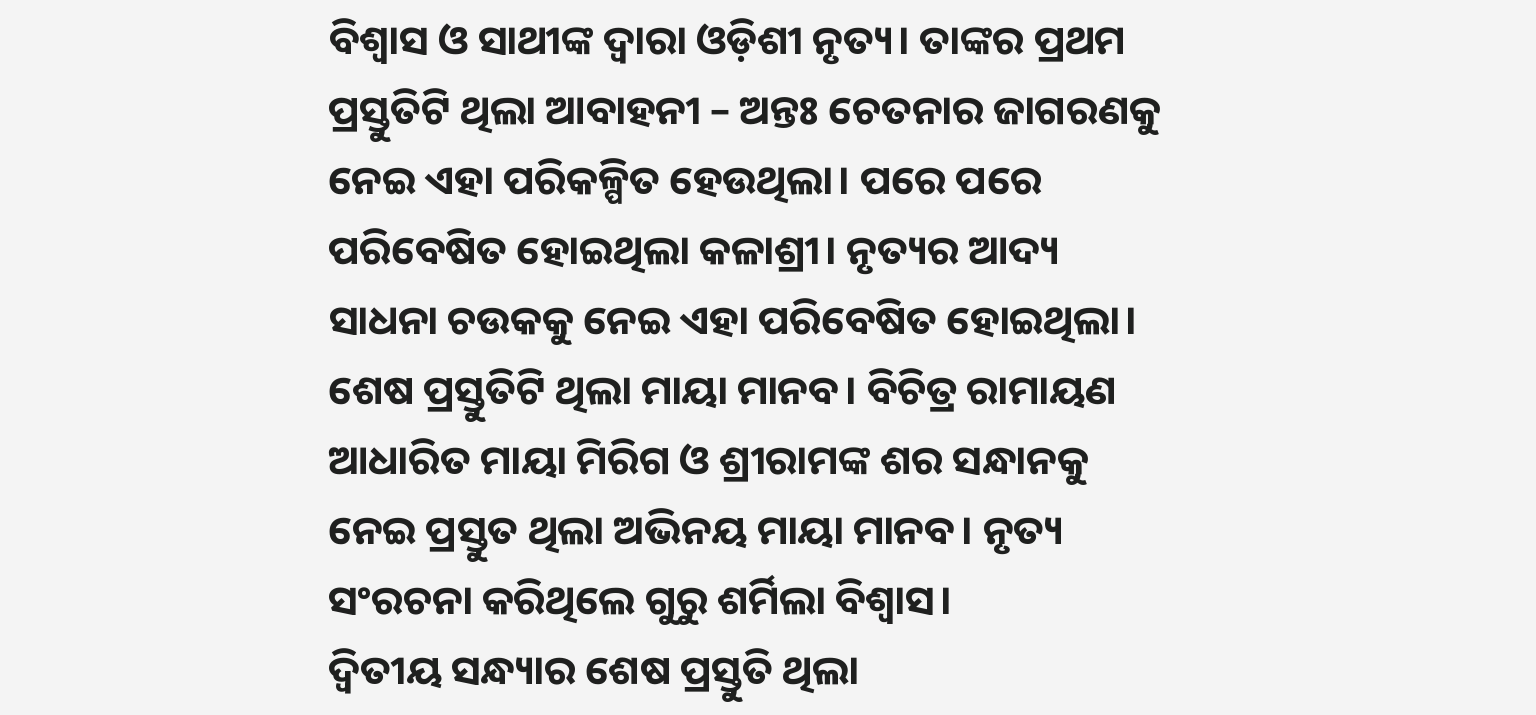ବିଶ୍ୱାସ ଓ ସାଥୀଙ୍କ ଦ୍ୱାରା ଓଡ଼ିଶୀ ନୃତ୍ୟ। ତାଙ୍କର ପ୍ରଥମ ପ୍ରସ୍ତୁତିଟି ଥିଲା ଆବାହନୀ – ଅନ୍ତଃ ଚେତନାର ଜାଗରଣକୁ ନେଇ ଏହା ପରିକଳ୍ପିତ ହେଉଥିଲା। ପରେ ପରେ ପରିବେଷିତ ହୋଇଥିଲା କଳାଶ୍ରୀ। ନୃତ୍ୟର ଆଦ୍ୟ ସାଧନା ଚଉକକୁ ନେଇ ଏହା ପରିବେଷିତ ହୋଇଥିଲା। ଶେଷ ପ୍ରସ୍ତୁତିଟି ଥିଲା ମାୟା ମାନବ। ବିଚିତ୍ର ରାମାୟଣ ଆଧାରିତ ମାୟା ମିରିଗ ଓ ଶ୍ରୀରାମଙ୍କ ଶର ସନ୍ଧାନକୁ ନେଇ ପ୍ରସ୍ତୁତ ଥିଲା ଅଭିନୟ ମାୟା ମାନବ। ନୃତ୍ୟ ସଂରଚନା କରିଥିଲେ ଗୁରୁ ଶର୍ମିଲା ବିଶ୍ୱାସ।
ଦ୍ୱିତୀୟ ସନ୍ଧ୍ୟାର ଶେଷ ପ୍ରସ୍ତୁତି ଥିଲା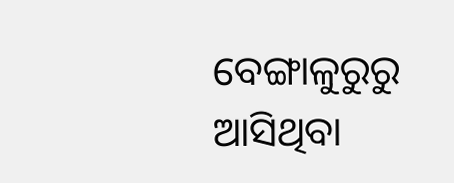ବେଙ୍ଗାଳୁରୁରୁ ଆସିଥିବା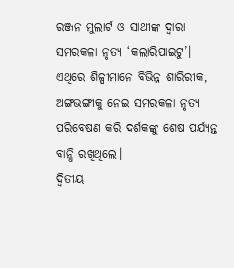ରଞ୍ଜନ ମୁଲାର୍ଟ ଓ ସାଥୀଙ୍କ ଦ୍ୱାରା ସମରକଳା ନୃତ୍ୟ ‘କଲାରିପାଇଟୁ’। ଏଥିରେ ଶିଳ୍ପୀମାନେ ବିଭିନ୍ନ ଶାରିରୀକ, ଅଙ୍ଗଭଙ୍ଗୀକୁ ନେଇ ସମରକଳା ନୃତ୍ୟ ପରିବେଷଣ କରି ଦର୍ଶକଙ୍କୁ ଶେଷ ପର୍ଯ୍ୟନ୍ତ ବାନ୍ଧି ରଖିଥିଲେ।
ଦ୍ୱିତୀୟ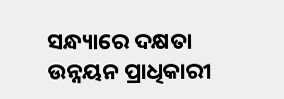ସନ୍ଧ୍ୟାରେ ଦକ୍ଷତା ଉନ୍ନୟନ ପ୍ରାଧିକାରୀ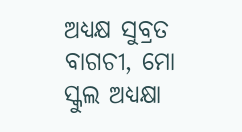ଅଧ୍ୟକ୍ଷ ସୁବ୍ରତ ବାଗଚୀ, ମୋ ସ୍କୁଲ ଅଧ୍ୟକ୍ଷା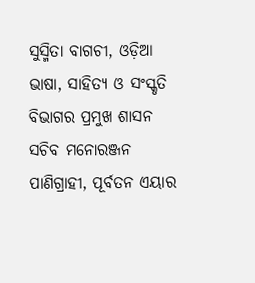ସୁସ୍ମିତା ବାଗଚୀ, ଓଡ଼ିଆ ଭାଷା, ସାହିତ୍ୟ ଓ ସଂସ୍କୃତି ବିଭାଗର ପ୍ରମୁଖ ଶାସନ ସଚିବ ମନୋରଞ୍ଜନ ପାଣିଗ୍ରାହୀ, ପୂର୍ବତନ ଏୟାର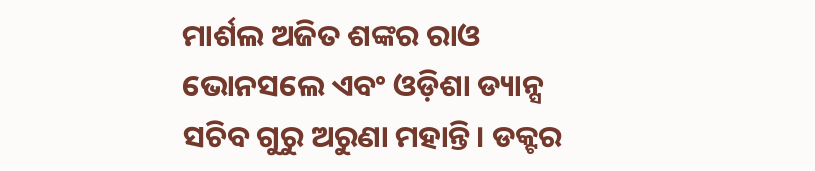ମାର୍ଶଲ ଅଜିତ ଶଙ୍କର ରାଓ ଭୋନସଲେ ଏବଂ ଓଡ଼ିଶା ଡ୍ୟାନ୍ସ ସଚିବ ଗୁରୁ ଅରୁଣା ମହାନ୍ତି। ଡକ୍ଟର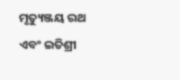ମୃତ୍ୟୁଞ୍ଜୟ ରଥ ଏବଂ ଇତିଶ୍ରୀ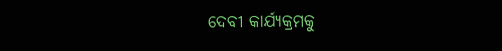ଦେବୀ କାର୍ଯ୍ୟକ୍ରମକୁ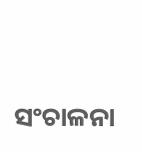ସଂଚାଳନା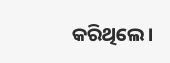କରିଥିଲେ।